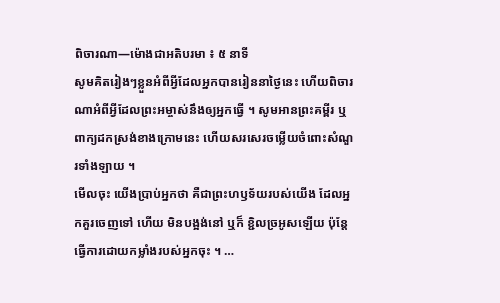ពិចារណា—ម៉ោងជាអតិបរមា ៖ ៥ នាទី
សូមគិតរៀងៗខ្លួនអំពីអ្វីដែលអ្នកបានរៀននាថ្ងៃនេះ ហើយពិចារណាអំពីអ្វីដែលព្រះអម្ចាស់នឹងឲ្យអ្នកធ្វើ ។ សូមអានព្រះគម្ពីរ ឬ ពាក្យដកស្រង់ខាងក្រោមនេះ ហើយសរសេរចម្លើយចំពោះសំណួរទាំងឡាយ ។
មើលចុះ យើងប្រាប់អ្នកថា គឺជាព្រះហឫទ័យរបស់យើង ដែលអ្នកគួរចេញទៅ ហើយ មិនបង្អង់នៅ ឬក៏ ខ្ជិលច្រអូសឡើយ ប៉ុន្តែធ្វើការដោយកម្លាំងរបស់អ្នកចុះ ។ …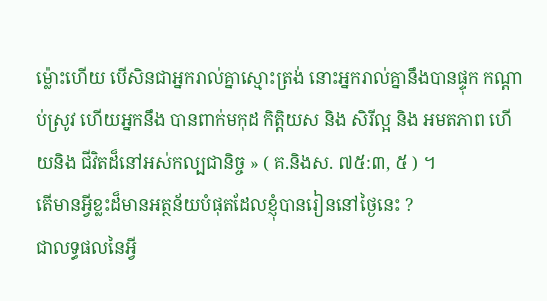ម្ល៉ោះហើយ បើសិនជាអ្នករាល់គ្នាស្មោះត្រង់ នោះអ្នករាល់គ្នានឹងបានផ្ទុក កណ្ដាប់ស្រូវ ហើយអ្នកនឹង បានពាក់មកុដ កិត្តិយស និង សិរីល្អ និង អមតភាព ហើយនិង ជីវិតដ៏នៅអស់កល្បជានិច្ច » ( គ.និងស. ៧៥:៣, ៥ ) ។
តើមានអ្វីខ្លះដ៏មានអត្ថន័យបំផុតដែលខ្ញុំបានរៀននៅថ្ងៃនេះ ?
ជាលទ្ធផលនៃអ្វី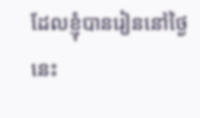ដែលខ្ញុំបានរៀននៅថ្ងៃនេះ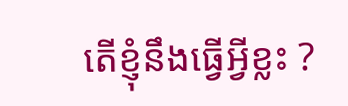តើខ្ញុំនឹងធ្វើអ្វីខ្លះ ?